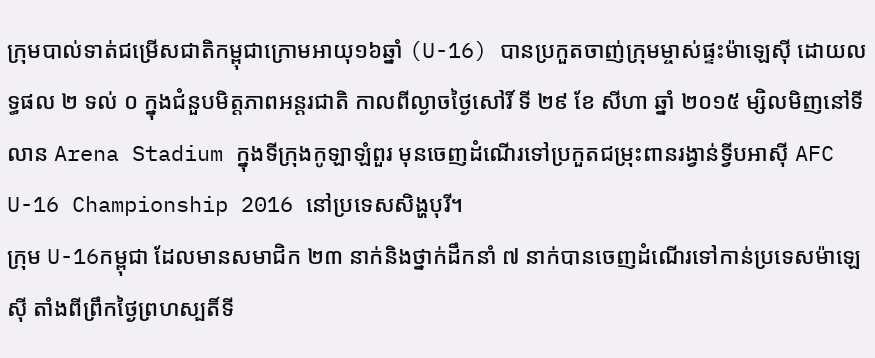ក្រុមបាល់ទាត់ជម្រើសជាតិកម្ពុជាក្រោមអាយុ១៦ឆ្នាំ (U-16) បានប្រកួតចាញ់ក្រុមម្ចាស់ផ្ទះម៉ាឡេស៊ី ដោយលទ្ធផល ២ ទល់ ០ ក្នុងជំនួបមិត្តភាពអន្តរជាតិ កាលពីល្ងាចថ្ងៃសៅរិ៍ ទី ២៩ ខែ សីហា ឆ្នាំ ២០១៥ ម្សិលមិញនៅទីលាន Arena Stadium ក្នុងទីក្រុងកូឡាឡំពួរ មុនចេញដំណើរទៅប្រកួតជម្រុះពានរង្វាន់ទ្វីបអាស៊ី AFC U-16 Championship 2016 នៅប្រទេសសិង្ហបុរី។
ក្រុម U-16កម្ពុជា ដែលមានសមាជិក ២៣ នាក់និងថ្នាក់ដឹកនាំ ៧ នាក់បានចេញដំណើរទៅកាន់ប្រទេសម៉ាឡេស៊ី តាំងពីព្រឹកថ្ងៃព្រហស្បតិ៍ទី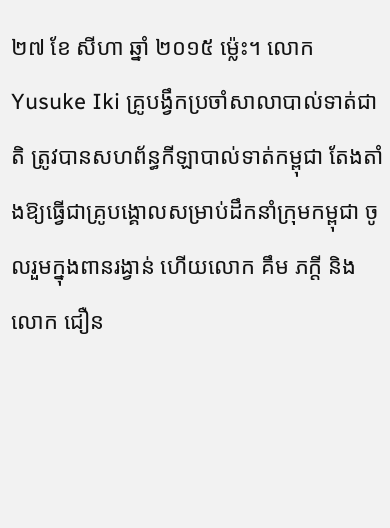២៧ ខែ សីហា ឆ្នាំ ២០១៥ ម្ល៉េះ។ លោក Yusuke Iki គ្រូបង្វឹកប្រចាំសាលាបាល់ទាត់ជាតិ ត្រូវបានសហព័ន្ធកីឡាបាល់ទាត់កម្ពុជា តែងតាំងឱ្យធ្វើជាគ្រូបង្គោលសម្រាប់ដឹកនាំក្រុមកម្ពុជា ចូលរួមក្នុងពានរង្វាន់ ហើយលោក គឹម ភក្ដី និង លោក ជឿន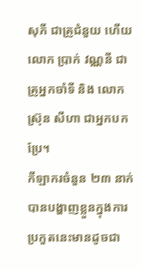សុភី ជាគ្រូជំនួយ ហើយលោក ប្រាក់ វណ្ណនី ជាគ្រូអ្នកចាំទី និង លោក ស្រ៊ុន សីហា ជាអ្នកបកប្រែ។
កីឡាករចំនួន ២៣ នាក់បានបង្ហាញខ្លួនក្នុងការប្រកួតនេះមានដូចជា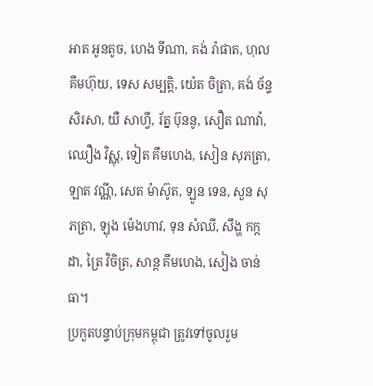អាត អូនតូច, ហេង ទីណា, គង់ រ៉ាផាត, ហុល គឹមហ៊ុយ, ទេស សម្បត្តិ, យ៉េត ចិត្រា, គង់ ច័ន្ទសិរសា, យឺ សាហ្វី, រ័ត្ន ប៊ុននូ, សឿត ណាវ៉ា, ឈឿង វិស្ណុ, ទៀត គឹមហេង, សៀន សុភត្រា, ឡាត វណ្ណី, សេត ម៉ាស៊ូត, ឡូន ទេន, សួន សុភត្រា, ឡុង ម៉េងហាវ, ទុន សំឈី, សឹង្ហ កក្កដា, ត្រៃ វិចិត្រ, សាន្ត គឹមហេង, សៀង ចាន់ធា។
ប្រកួតបន្ទាប់ក្រុមកម្ពុជា ត្រូវទៅចូលរួម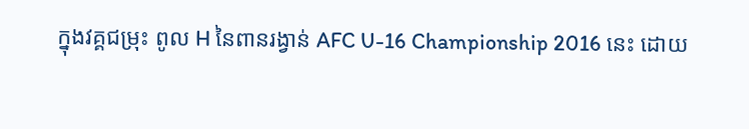ក្នុងវគ្គជម្រុះ ពូល H នៃពានរង្វាន់ AFC U-16 Championship 2016 នេះ ដោយ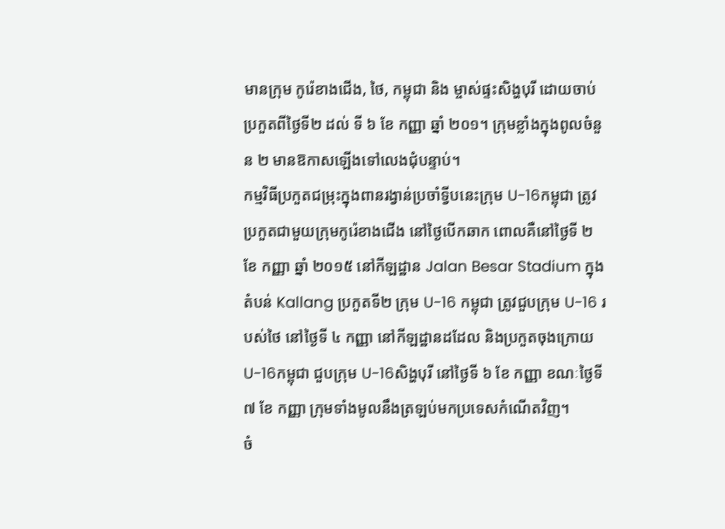មានក្រុម កូរ៉េខាងជើង, ថៃ, កម្ពុជា និង ម្ចាស់ផ្ទះសិង្ហបុរី ដោយចាប់ប្រកួតពីថ្ងៃទី២ ដល់ ទី ៦ ខែ កញ្ញា ឆ្នាំ ២០១។ ក្រុមខ្លាំងក្នុងពូលចំនួន ២ មានឱកាសឡើងទៅលេងជុំបន្ទាប់។
កម្មវិធីប្រកួតជម្រុះក្នុងពានរង្វាន់ប្រចាំទ្វីបនេះក្រុម U-16កម្ពុជា ត្រូវប្រកួតជាមួយក្រុមកូរ៉េខាងជើង នៅថ្ងៃបើកឆាក ពោលគឺនៅថ្ងៃទី ២ ខែ កញ្ញា ឆ្នាំ ២០១៥ នៅកីឡដ្ឋាន Jalan Besar Stadium ក្នុងតំបន់ Kallang ប្រកួតទី២ ក្រុម U-16 កម្ពុជា ត្រូវជួបក្រុម U-16 របស់ថៃ នៅថ្ងៃទី ៤ កញ្ញា នៅកីឡដ្ឋានដដែល និងប្រកួតចុងក្រោយ U-16កម្ពុជា ជួបក្រុម U-16សិង្ហបុរី នៅថ្ងៃទី ៦ ខែ កញ្ញា ខណៈថ្ងៃទី ៧ ខែ កញ្ញា ក្រុមទាំងមូលនឹងត្រឡប់មកប្រទេសកំណើតវិញ។
ចំ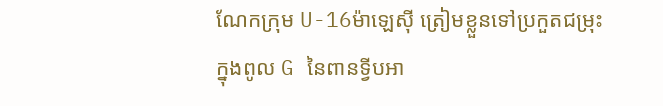ណែកក្រុម U-16ម៉ាឡេស៊ី ត្រៀមខ្លួនទៅប្រកួតជម្រុះក្នុងពូល G នៃពានទ្វីបអា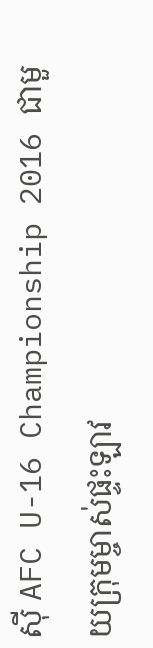ស៊ី AFC U-16 Championship 2016 ជាមួយក្រុមម្ចាស់ផ្ទះឡាវ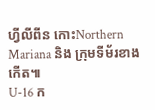ហ្វីលីពីន កោះNorthern Mariana និង ក្រុមទីម័រខាងកើត៕
U-16 ក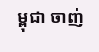ម្ពុជា ចាញ់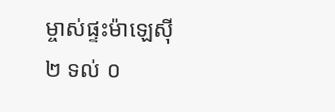ម្ចាស់ផ្ទះម៉ាឡេស៊ី ២ ទល់ ០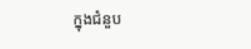ក្នុងជំនួប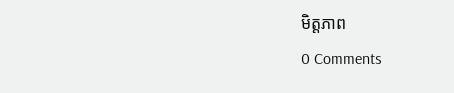មិត្តភាព
0 Comments